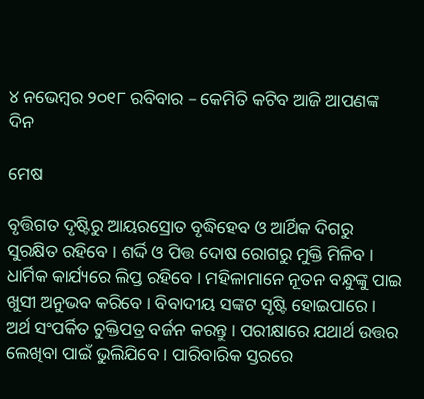୪ ନଭେମ୍ବର ୨୦୧୮ ରବିବାର – କେମିତି କଟିବ ଆଜି ଆପଣଙ୍କ ଦିନ

ମେଷ

ବୃତ୍ତିଗତ ଦୃଷ୍ଟିରୁ ଆୟରସ୍ରୋତ ବୃଦ୍ଧିହେବ ଓ ଆର୍ଥିକ ଦିଗରୁ ସୁରକ୍ଷିତ ରହିବେ । ଶର୍ଦ୍ଦି ଓ ପିତ୍ତ ଦୋଷ ରୋଗରୁ ମୁକ୍ତି ମିଳିବ । ଧାର୍ମିକ କାର୍ଯ୍ୟରେ ଲିପ୍ତ ରହିବେ । ମହିଳାମାନେ ନୂତନ ବନ୍ଧୁଙ୍କୁ ପାଇ ଖୁସୀ ଅନୁଭବ କରିବେ । ବିବାଦୀୟ ସଙ୍କଟ ସୃଷ୍ଟି ହୋଇପାରେ । ଅର୍ଥ ସଂପର୍କିତ ଚୁକ୍ତିପତ୍ର ବର୍ଜନ କରନ୍ତୁ । ପରୀକ୍ଷାରେ ଯଥାର୍ଥ ଉତ୍ତର ଲେଖିବା ପାଇଁ ଭୁଲିଯିବେ । ପାରିବାରିକ ସ୍ତରରେ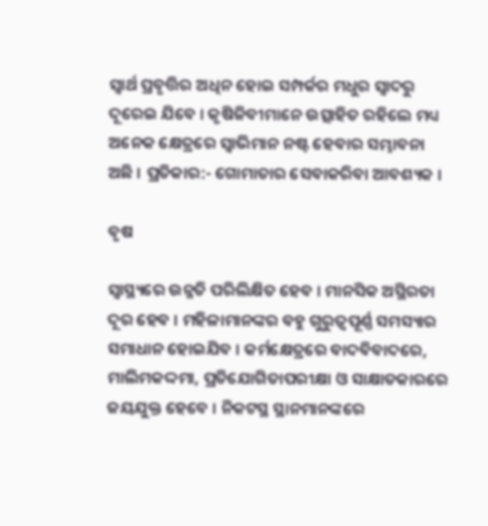ସ୍ୱାର୍ଥ ପ୍ରବୃତ୍ତିର ଅଧିନ ହୋଇ ସମ୍ପର୍କର ମଧୁର ସ୍ୱାଦରୁ ଦୂରେଇ ଯିବେ । କୃଷିଜିବୀମାନେ ଉତ୍ସାହିତ ରହିଲେ ମଧ୍ୟ ଅନେକ କ୍ଷେତ୍ରରେ ସ୍ୱାଭିମାନ ନଷ୍ଟ ହେବାର ସମ୍ଭାବନା ଅଛି । ପ୍ରତିକାର:- ଗୋମାତାର ସେବାକରିବା ଆବଶ୍ୟକ ।

ବୃଷ

ସ୍ୱାସ୍ଥ୍ୟରେ ଉନ୍ନତି ପରିଲିକ୍ଷିତ ହେବ । ମାନସିକ ଅସ୍ଥିରତା ଦୂର ହେବ । ମହିଳାମାନଙ୍କର ବହୁ ଗୁରୁତ୍ୱପୂର୍ଣ୍ଣ ସମସ୍ୟାର ସମାଧାନ ହୋଇଯିବ । କର୍ମକ୍ଷେତ୍ରରେ ବାଦବିବାଦରେ, ମାଲିମକଦ୍ଦମା, ପ୍ରତିଯୋଗିତାପରୀକ୍ଷା ଓ ସାକ୍ଷାତକାରରେ ଜୟଯୁକ୍ତ ହେବେ । ନିକଟସ୍ଥ ସ୍ଥାନମାନଙ୍କରେ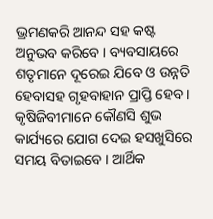ଭ୍ରମଣକରି ଆନନ୍ଦ ସହ କଷ୍ଟ ଅନୁଭବ କରିବେ । ବ୍ୟବସାୟରେ ଶତୃମାନେ ଦୂରେଇ ଯିବେ ଓ ଉନ୍ନତି ହେବାସହ ଗୃହବାହାନ ପ୍ରାପ୍ତି ହେବ । କୃଷିଜିବୀମାନେ କୌଣସି ଶୁଭ କାର୍ଯ୍ୟରେ ଯୋଗ ଦେଇ ହସଖୁସିରେ ସମୟ ବିତାଇବେ । ଆର୍ଥିକ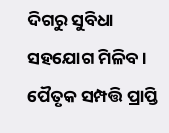ଦିଗରୁ ସୁବିଧା ସହଯୋଗ ମିଳିବ । ପୈତୃକ ସମ୍ପତ୍ତି ପ୍ରାପ୍ତି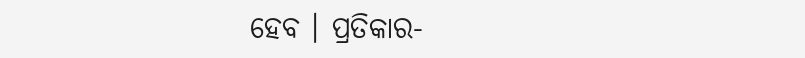ହେବ । ପ୍ରତିକାର-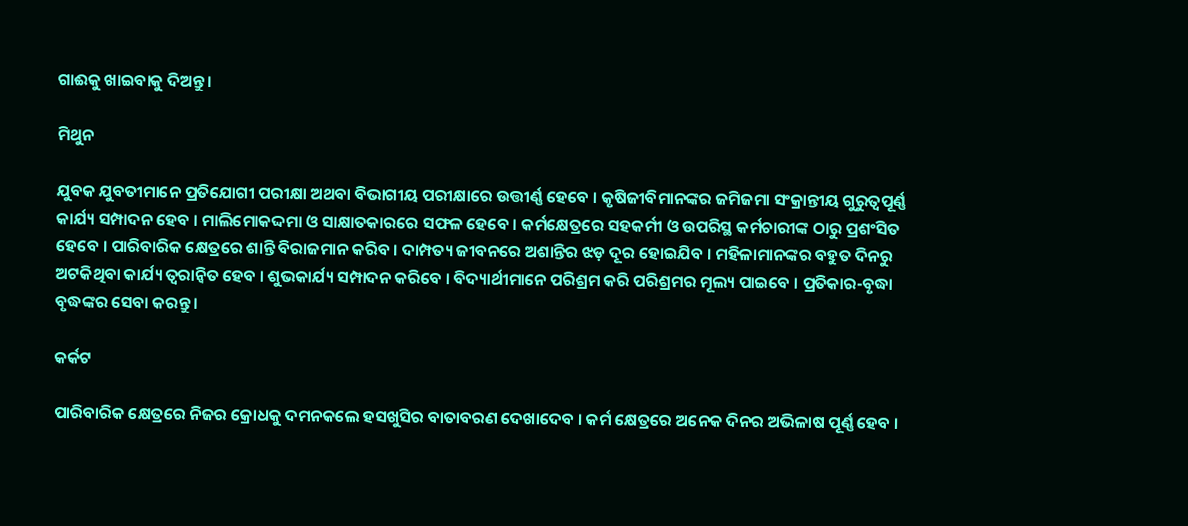ଗାଈକୁ ଖାଇବାକୁ ଦିଅନ୍ତୁ ।

ମିଥୁନ

ଯୁବକ ଯୁବତୀମାନେ ପ୍ରତିଯୋଗୀ ପରୀକ୍ଷା ଅଥବା ବିଭାଗୀୟ ପରୀକ୍ଷାରେ ଉତ୍ତୀର୍ଣ୍ଣ ହେବେ । କୃଷିଜୀବିମାନଙ୍କର ଜମିଜମା ସଂକ୍ରାନ୍ତୀୟ ଗୁରୁତ୍ୱପୂର୍ଣ୍ଣ କାର୍ଯ୍ୟ ସମ୍ପାଦନ ହେବ । ମାଲିମୋକଦ୍ଦମା ଓ ସାକ୍ଷାତକାରରେ ସଫଳ ହେବେ । କର୍ମକ୍ଷେତ୍ରରେ ସହକର୍ମୀ ଓ ଉପରିସ୍ଥ କର୍ମଚାରୀଙ୍କ ଠାରୁ ପ୍ରଶଂସିତ ହେବେ । ପାରିବାରିକ କ୍ଷେତ୍ରରେ ଶାନ୍ତି ବିରାଜମାନ କରିବ । ଦାମ୍ପତ୍ୟ ଜୀବନରେ ଅଶାନ୍ତିର ଝଡ଼ ଦୂର ହୋଇଯିବ । ମହିଳାମାନଙ୍କର ବହୁତ ଦିନରୁ ଅଟକିଥିବା କାର୍ଯ୍ୟ ତ୍ୱରାନ୍ୱିତ ହେବ । ଶୁଭକାର୍ଯ୍ୟ ସମ୍ପାଦନ କରିବେ । ବିଦ୍ୟାର୍ଥୀମାନେ ପରିଶ୍ରମ କରି ପରିଶ୍ରମର ମୂଲ୍ୟ ପାଇବେ । ପ୍ରତିକାର-ବୃଦ୍ଧା ବୃଦ୍ଧଙ୍କର ସେବା କରନ୍ତୁ ।

କର୍କଟ

ପାରିବାରିକ କ୍ଷେତ୍ରରେ ନିଜର କ୍ରୋଧକୁ ଦମନକଲେ ହସଖୁସିର ବାତାବରଣ ଦେଖାଦେବ । କର୍ମ କ୍ଷେତ୍ରରେ ଅନେକ ଦିନର ଅଭିଳାଷ ପୂର୍ଣ୍ଣ ହେବ ।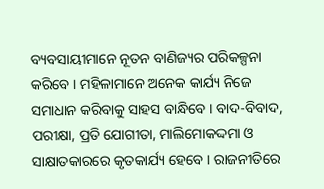ବ୍ୟବସାୟୀମାନେ ନୂତନ ବାଣିଜ୍ୟର ପରିକଳ୍ପନା କରିବେ । ମହିଳାମାନେ ଅନେକ କାର୍ଯ୍ୟ ନିଜେ ସମାଧାନ କରିବାକୁ ସାହସ ବାନ୍ଧିବେ । ବାଦ-ବିବାଦ, ପରୀକ୍ଷା, ପ୍ରତି ଯୋଗୀତା, ମାଲିମୋକଦ୍ଦମା ଓ ସାକ୍ଷାତକାରରେ କୃତକାର୍ଯ୍ୟ ହେବେ । ରାଜନୀତିରେ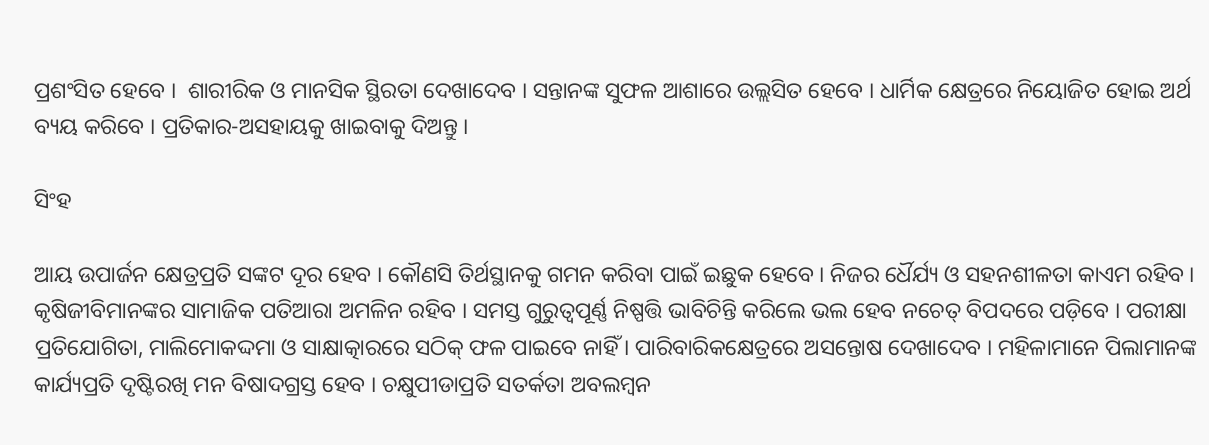ପ୍ରଶଂସିତ ହେବେ ।  ଶାରୀରିକ ଓ ମାନସିକ ସ୍ଥିରତା ଦେଖାଦେବ । ସନ୍ତାନଙ୍କ ସୁଫଳ ଆଶାରେ ଉଲ୍ଲସିତ ହେବେ । ଧାର୍ମିକ କ୍ଷେତ୍ରରେ ନିୟୋଜିତ ହୋଇ ଅର୍ଥ ବ୍ୟୟ କରିବେ । ପ୍ରତିକାର-ଅସହାୟକୁ ଖାଇବାକୁ ଦିଅନ୍ତୁ ।

ସିଂହ

ଆୟ ଉପାର୍ଜନ କ୍ଷେତ୍ରପ୍ରତି ସଙ୍କଟ ଦୂର ହେବ । କୌଣସି ତିର୍ଥସ୍ଥାନକୁ ଗମନ କରିବା ପାଇଁ ଇଛୁକ ହେବେ । ନିଜର ର୍ଧୈର୍ଯ୍ୟ ଓ ସହନଶୀଳତା କାଏମ ରହିବ । କୃଷିଜୀବିମାନଙ୍କର ସାମାଜିକ ପତିଆରା ଅମଳିନ ରହିବ । ସମସ୍ତ ଗୁରୁତ୍ୱପୂର୍ଣ୍ଣ ନିଷ୍ପତ୍ତି ଭାବିଚିନ୍ତି କରିଲେ ଭଲ ହେବ ନଚେତ୍‌ ବିପଦରେ ପଡ଼ିବେ । ପରୀକ୍ଷା ପ୍ରତିଯୋଗିତା, ମାଲିମୋକଦ୍ଦମା ଓ ସାକ୍ଷାତ୍କାରରେ ସଠିକ୍‌ ଫଳ ପାଇବେ ନାହିଁ । ପାରିବାରିକକ୍ଷେତ୍ରରେ ଅସନ୍ତୋଷ ଦେଖାଦେବ । ମହିଳାମାନେ ପିଲାମାନଙ୍କ କାର୍ଯ୍ୟପ୍ରତି ଦୃଷ୍ଟିରଖି ମନ ବିଷାଦଗ୍ରସ୍ତ ହେବ । ଚକ୍ଷୁପୀଡାପ୍ରତି ସତର୍କତା ଅବଲମ୍ବନ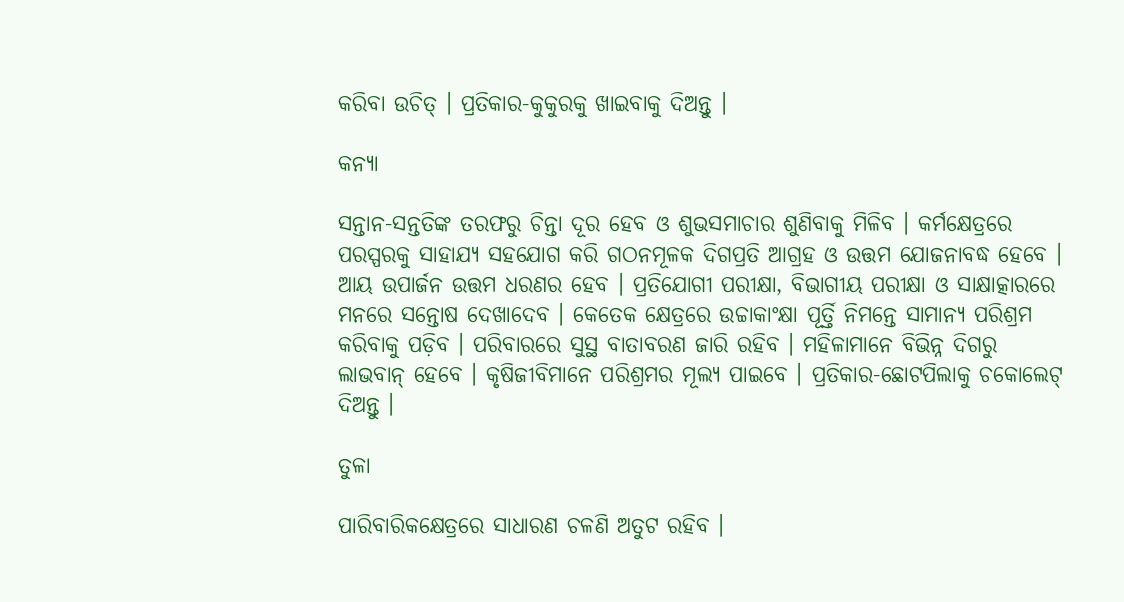କରିବା ଉଚିତ୍ । ପ୍ରତିକାର-କୁକୁରକୁ ଖାଇବାକୁ ଦିଅନ୍ତୁ ।

କନ୍ୟା

ସନ୍ତାନ-ସନ୍ତତିଙ୍କ ତରଫରୁ ଚିନ୍ତା ଦୂର ହେବ ଓ ଶୁଭସମାଚାର ଶୁଣିବାକୁ ମିଳିବ । କର୍ମକ୍ଷେତ୍ରରେ ପରସ୍ପରକୁ ସାହାଯ୍ୟ ସହଯୋଗ କରି ଗଠନମୂଳକ ଦିଗପ୍ରତି ଆଗ୍ରହ ଓ ଉତ୍ତମ ଯୋଜନାବଦ୍ଧ ହେବେ । ଆୟ ଉପାର୍ଜନ ଉତ୍ତମ ଧରଣର ହେବ । ପ୍ରତିଯୋଗୀ ପରୀକ୍ଷା, ବିଭାଗୀୟ ପରୀକ୍ଷା ଓ ସାକ୍ଷାତ୍କାରରେ ମନରେ ସନ୍ତୋଷ ଦେଖାଦେବ । କେତେକ କ୍ଷେତ୍ରରେ ଉଚ୍ଚାକାଂକ୍ଷା ପୂର୍ତ୍ତି ନିମନ୍ତେ ସାମାନ୍ୟ ପରିଶ୍ରମ କରିବାକୁ ପଡ଼ିବ । ପରିବାରରେ ସୁସ୍ଥ ବାତାବରଣ ଜାରି ରହିବ । ମହିଳାମାନେ ବିଭିନ୍ନ ଦିଗରୁ ଲାଭବାନ୍ ହେବେ । କୃଷିଜୀବିମାନେ ପରିଶ୍ରମର ମୂଲ୍ୟ ପାଇବେ । ପ୍ରତିକାର-ଛୋଟପିଲାକୁ ଚକୋଲେଟ୍‌ ଦିଅନ୍ତୁ ।

ତୁଳା

ପାରିବାରିକକ୍ଷେତ୍ରରେ ସାଧାରଣ ଚଳଣି ଅତୁଟ ରହିବ ।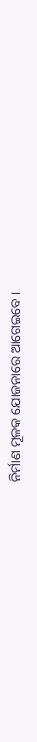ନିର୍ମାଣ ମୂଳକ ଯୋଜନାରେ ଆଗେଇବେ ।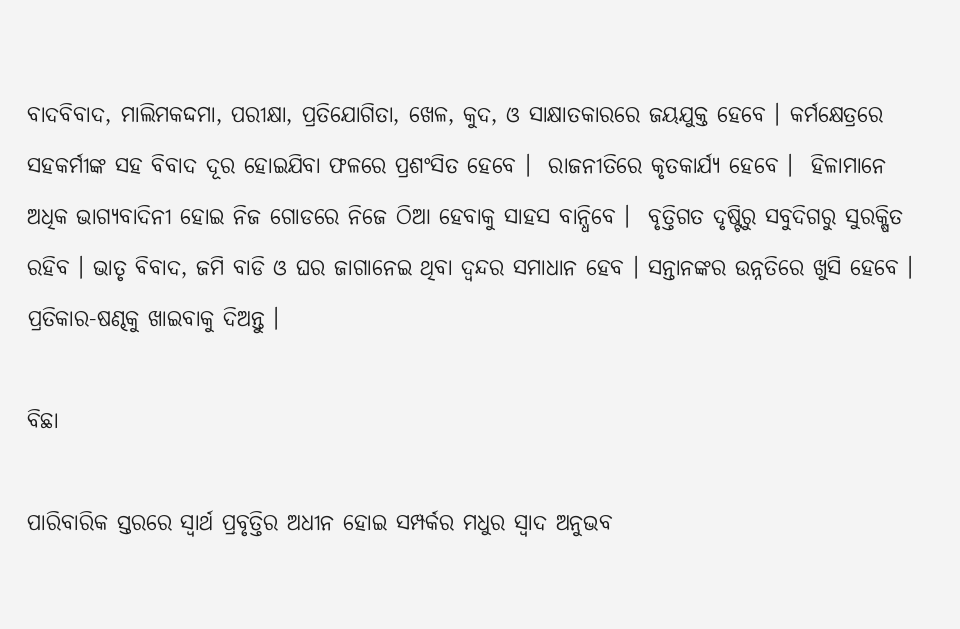ବାଦବିବାଦ, ମାଲିମକଦ୍ଦମା, ପରୀକ୍ଷା, ପ୍ରତିଯୋଗିତା, ଖେଳ, କୁଦ, ଓ ସାକ୍ଷାତକାରରେ ଜୟଯୁକ୍ତ ହେବେ । କର୍ମକ୍ଷେତ୍ରରେ ସହକର୍ମୀଙ୍କ ସହ ବିବାଦ ଦୂର ହୋଇଯିବା ଫଳରେ ପ୍ରଶଂସିତ ହେବେ ।  ରାଜନୀତିରେ କୃତକାର୍ଯ୍ୟ ହେବେ ।  ହିଳାମାନେ ଅଧିକ ଭାଗ୍ୟବାଦିନୀ ହୋଇ ନିଜ ଗୋଡରେ ନିଜେ ଠିଆ ହେବାକୁ ସାହସ ବାନ୍ଧିବେ ।  ବୃତ୍ତିଗତ ଦୃଷ୍ଟିରୁ ସବୁଦିଗରୁ ସୁରକ୍ଷିତ ରହିବ । ଭାତୃ ବିବାଦ, ଜମି ବାଡି ଓ ଘର ଜାଗାନେଇ ଥିବା ଦ୍ଵନ୍ଦର ସମାଧାନ ହେବ । ସନ୍ତାନଙ୍କର ଉନ୍ନତିରେ ଖୁସି ହେବେ । ପ୍ରତିକାର-ଷଣ୍ଢକୁ ଖାଇବାକୁ ଦିଅନ୍ତୁ ।

ବିଛା

ପାରିବାରିକ ସ୍ତରରେ ସ୍ଵାର୍ଥ ପ୍ରବୃତ୍ତିର ଅଧୀନ ହୋଇ ସମ୍ପର୍କର ମଧୁର ସ୍ଵାଦ ଅନୁଭବ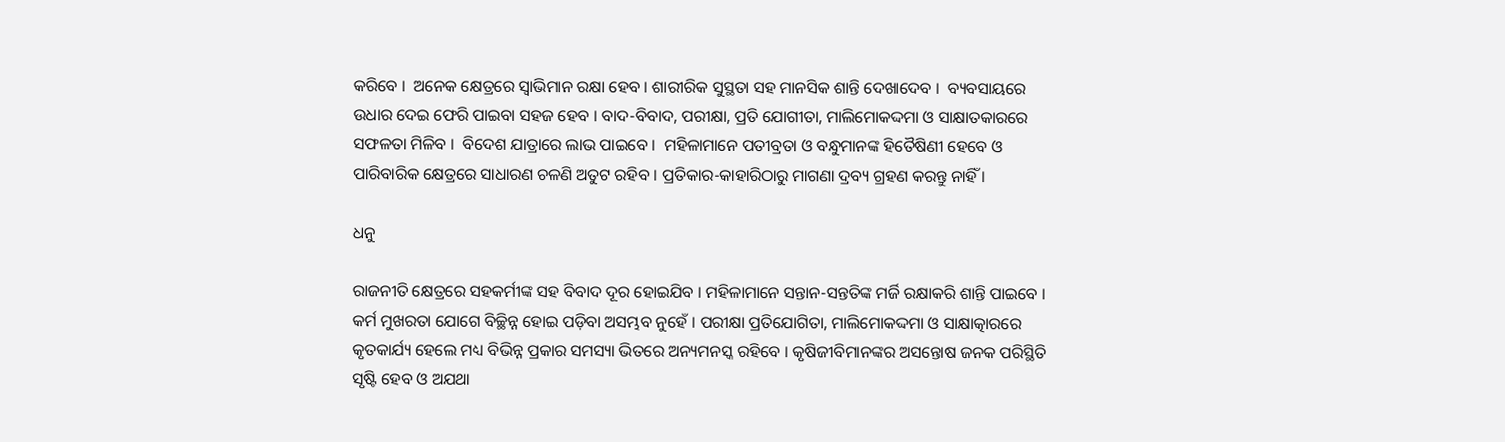କରିବେ ।  ଅନେକ କ୍ଷେତ୍ରରେ ସ୍ଵାଭିମାନ ରକ୍ଷା ହେବ । ଶାରୀରିକ ସୁସ୍ଥତା ସହ ମାନସିକ ଶାନ୍ତି ଦେଖାଦେବ ।  ବ୍ୟବସାୟରେ  ଉଧାର ଦେଇ ଫେରି ପାଇବା ସହଜ ହେବ । ବାଦ-ବିବାଦ, ପରୀକ୍ଷା, ପ୍ରତି ଯୋଗୀତା, ମାଲିମୋକଦ୍ଦମା ଓ ସାକ୍ଷାତକାରରେ ସଫଳତା ମିଳିବ ।  ବିଦେଶ ଯାତ୍ରାରେ ଲାଭ ପାଇବେ ।  ମହିଳାମାନେ ପତୀବ୍ରତା ଓ ବନ୍ଧୁମାନଙ୍କ ହିତୈଷିଣୀ ହେବେ ଓ ପାରିବାରିକ କ୍ଷେତ୍ରରେ ସାଧାରଣ ଚଳଣି ଅତୁଟ ରହିବ । ପ୍ରତିକାର-କାହାରିଠାରୁ ମାଗଣା ଦ୍ରବ୍ୟ ଗ୍ରହଣ କରନ୍ତୁ ନାହିଁ ।

ଧନୁ

ରାଜନୀତି କ୍ଷେତ୍ରରେ ସହକର୍ମୀଙ୍କ ସହ ବିବାଦ ଦୂର ହୋଇଯିବ । ମହିଳାମାନେ ସନ୍ତାନ-ସନ୍ତତିଙ୍କ ମର୍ଜି ରକ୍ଷାକରି ଶାନ୍ତି ପାଇବେ । କର୍ମ ମୁଖରତା ଯୋଗେ ବିଚ୍ଛିନ୍ନ ହୋଇ ପଡ଼ିବା ଅସମ୍ଭବ ନୁହେଁ । ପରୀକ୍ଷା ପ୍ରତିଯୋଗିତା, ମାଲିମୋକଦ୍ଦମା ଓ ସାକ୍ଷାତ୍କାରରେ କୃତକାର୍ଯ୍ୟ ହେଲେ ମଧ୍ୟ ବିଭିନ୍ନ ପ୍ରକାର ସମସ୍ୟା ଭିତରେ ଅନ୍ୟମନସ୍କ ରହିବେ । କୃଷିଜୀବିମାନଙ୍କର ଅସନ୍ତୋଷ ଜନକ ପରିସ୍ଥିତି ସୃଷ୍ଟି ହେବ ଓ ଅଯଥା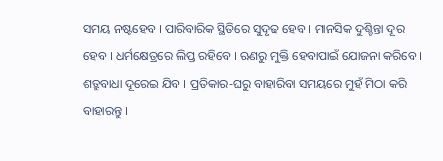ସମୟ ନଷ୍ଟହେବ । ପାରିବାରିକ ସ୍ଥିତିରେ ସୁଦୃଢ ହେବ । ମାନସିକ ଦୁଶ୍ଚିନ୍ତା ଦୂର ହେବ । ଧର୍ମକ୍ଷେତ୍ରରେ ଲିପ୍ତ ରହିବେ । ଋଣରୁ ମୁକ୍ତି ହେବାପାଇଁ ଯୋଜନା କରିବେ । ଶତ୍ରୁବାଧା ଦୂରେଇ ଯିବ । ପ୍ରତିକାର-ଘରୁ ବାହାରିବା ସମୟରେ ମୁହଁ ମିଠା କରି ବାହାରନ୍ତୁ ।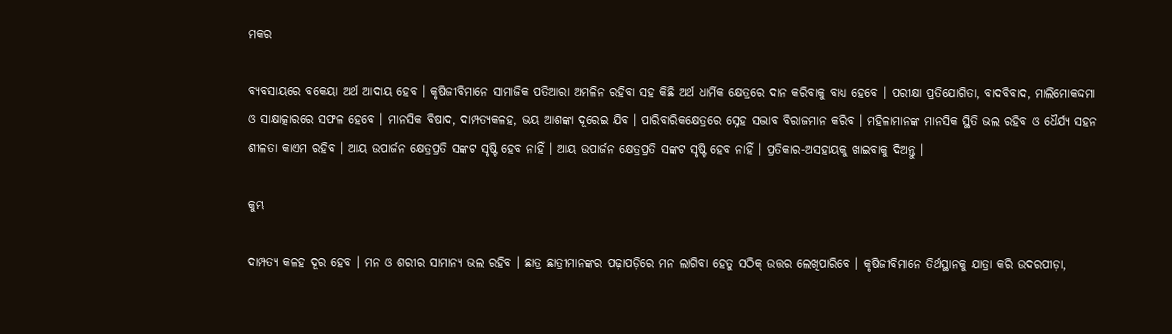ମକର

ବ୍ୟବସାୟରେ ବକେୟା ଅର୍ଥ ଆଦାୟ ହେବ । କୃଷିଜୀବିମାନେ ସାମାଜିକ ପତିଆରା ଅମଳିନ ରହିବା ସହ କିଛି ଅର୍ଥ ଧାର୍ମିକ କ୍ଷେତ୍ରରେ ଦାନ କରିବାକୁ ବାଧ୍ୟ ହେବେ । ପରୀକ୍ଷା ପ୍ରତିଯୋଗିତା, ବାଦବିବାଦ, ମାଲିମୋକଦ୍ଦମା ଓ ସାକ୍ଷାତ୍କାରରେ ସଫଳ ହେବେ । ମାନସିକ ବିଷାଦ, ଦାମ୍ପତ୍ୟକଳହ, ଭୟ ଆଶଙ୍କା ଦୂରେଇ ଯିବ । ପାରିବାରିକକ୍ଷେତ୍ରରେ ସ୍ନେହ ସଦ୍ଭାବ ବିରାଜମାନ କରିବ । ମହିଳାମାନଙ୍କ ମାନସିକ ସ୍ଥିତି ଭଲ ରହିବ ଓ ଧୈର୍ଯ୍ୟ ସହନ ଶୀଳତା କାଏମ ରହିବ । ଆୟ ଉପାର୍ଜନ କ୍ଷେତ୍ରପ୍ରତି ସଙ୍କଟ ସୃଷ୍ଟି ହେବ ନାହିଁ । ଆୟ ଉପାର୍ଜନ କ୍ଷେତ୍ରପ୍ରତି ସଙ୍କଟ ସୃଷ୍ଟି ହେବ ନାହିଁ । ପ୍ରତିକାର-ଅସହାୟକୁ ଖାଇବାକୁ ଦିଅନ୍ତୁ ।

କୁମ୍ଭ

ଦାମ୍ପତ୍ୟ କଳହ ଦୂର ହେବ । ମନ ଓ ଶରୀର ସାମାନ୍ୟ ଭଲ ରହିବ । ଛାତ୍ର ଛାତ୍ରୀମାନଙ୍କର ପଢ଼ାପଡ଼ିରେ ମନ ଲାଗିବା ହେତୁ ସଠିକ୍‌ ଉତ୍ତର ଲେଖିପାରିବେ । କୃଷିଜୀବିମାନେ ତିର୍ଥସ୍ଥାନକୁ ଯାତ୍ରା କରି ଉଦରପୀଡ଼ା,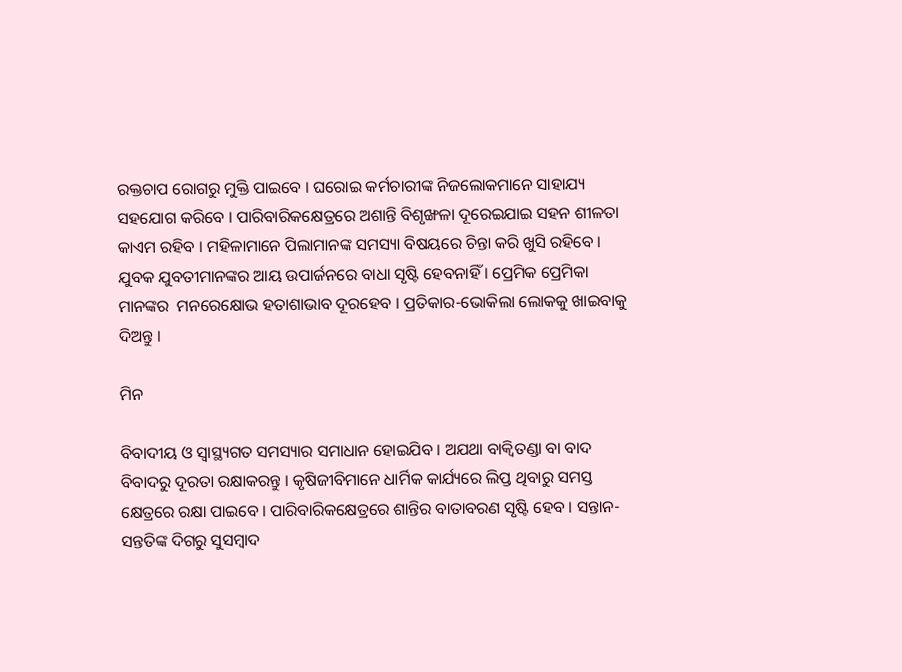ରକ୍ତଚାପ ରୋଗରୁ ମୁକ୍ତି ପାଇବେ । ଘରୋଇ କର୍ମଚାରୀଙ୍କ ନିଜଲୋକମାନେ ସାହାଯ୍ୟ ସହଯୋଗ କରିବେ । ପାରିବାରିକକ୍ଷେତ୍ରରେ ଅଶାନ୍ତି ବିଶୃଙ୍ଖଳା ଦୂରେଇଯାଇ ସହନ ଶୀଳତା କାଏମ ରହିବ । ମହିଳାମାନେ ପିଲାମାନଙ୍କ ସମସ୍ୟା ବିଷୟରେ ଚିନ୍ତା କରି ଖୁସି ରହିବେ । ଯୁବକ ଯୁବତୀମାନଙ୍କର ଆୟ ଉପାର୍ଜନରେ ବାଧା ସୃଷ୍ଟି ହେବନାହିଁ । ପ୍ରେମିକ ପ୍ରେମିକା ମାନଙ୍କର  ମନରେକ୍ଷୋଭ ହତାଶାଭାବ ଦୂରହେବ । ପ୍ରତିକାର-ଭୋକିଲା ଲୋକକୁ ଖାଇବାକୁ ଦିଅନ୍ତୁ ।

ମିନ

ବିବାଦୀୟ ଓ ସ୍ୱାସ୍ଥ୍ୟଗତ ସମସ୍ୟାର ସମାଧାନ ହୋଇଯିବ । ଅଯଥା ବାକ୍ବିତଣ୍ଡା ବା ବାଦ ବିବାଦରୁ ଦୂରତା ରକ୍ଷାକରନ୍ତୁ । କୃଷିଜୀବିମାନେ ଧାର୍ମିକ କାର୍ଯ୍ୟରେ ଲିପ୍ତ ଥିବାରୁ ସମସ୍ତ କ୍ଷେତ୍ରରେ ରକ୍ଷା ପାଇବେ । ପାରିବାରିକକ୍ଷେତ୍ରରେ ଶାନ୍ତିର ବାତାବରଣ ସୃଷ୍ଟି ହେବ । ସନ୍ତାନ-ସନ୍ତତିଙ୍କ ଦିଗରୁ ସୁସମ୍ବାଦ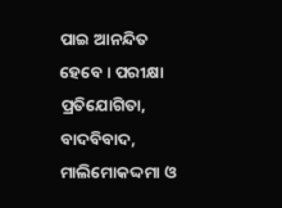ପାଇ ଆନନ୍ଦିତ ହେବେ । ପରୀକ୍ଷା ପ୍ରତିଯୋଗିତା, ବାଦବିବାଦ, ମାଲିମୋକଦ୍ଦମା ଓ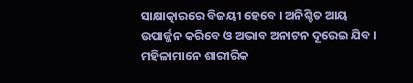ସାକ୍ଷାତ୍କାରରେ ବିଜୟୀ ହେବେ । ଅନିଶ୍ଚିତ ଆୟ ଉପାର୍ଜ୍ଜନ କରିବେ ଓ ଅଭାବ ଅନାଟନ ଦୂରେଇ ଯିବ । ମହିଳାମାନେ ଶାରୀରିକ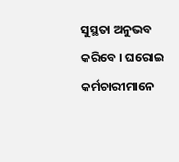ସୁସ୍ଥତା ଅନୁଭବ କରିବେ । ଘରୋଇ କର୍ମଚାରୀମାନେ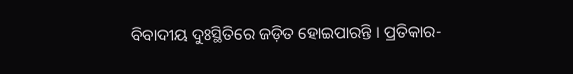ବିବାଦୀୟ ଦୁଃସ୍ଥିତିରେ ଜଡ଼ିତ ହୋଇପାରନ୍ତି । ପ୍ରତିକାର-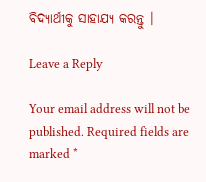ବିଦ୍ୟାର୍ଥୀକୁ ସାହାଯ୍ୟ କରନ୍ତୁ ।

Leave a Reply

Your email address will not be published. Required fields are marked *